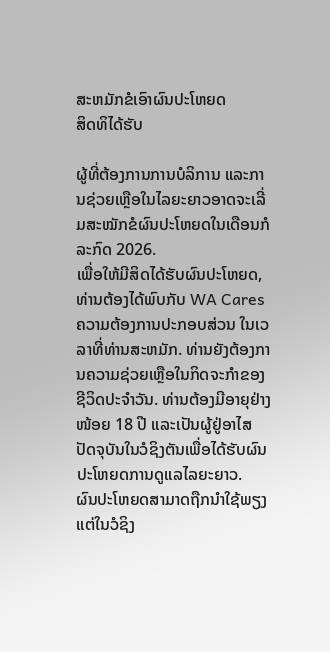ສະຫມັກຂໍເອົາຜົນປະໂຫຍດ
ສິດທິໄດ້ຮັບ

ຜູ້ທີ່ຕ້ອງການການບໍລິການ ແລະການຊ່ວຍເຫຼືອໃນໄລຍະຍາວອາດຈະເລີ່ມສະໝັກຂໍຜົນປະໂຫຍດໃນເດືອນກໍລະກົດ 2026.
ເພື່ອໃຫ້ມີສິດໄດ້ຮັບຜົນປະໂຫຍດ, ທ່ານຕ້ອງໄດ້ພົບກັບ WA Cares ຄວາມຕ້ອງການປະກອບສ່ວນ ໃນເວລາທີ່ທ່ານສະຫມັກ. ທ່ານຍັງຕ້ອງການຄວາມຊ່ວຍເຫຼືອໃນກິດຈະກໍາຂອງຊີວິດປະຈໍາວັນ. ທ່ານຕ້ອງມີອາຍຸຢ່າງໜ້ອຍ 18 ປີ ແລະເປັນຜູ້ຢູ່ອາໄສປັດຈຸບັນໃນວໍຊິງຕັນເພື່ອໄດ້ຮັບຜົນປະໂຫຍດການດູແລໄລຍະຍາວ.
ຜົນປະໂຫຍດສາມາດຖືກນໍາໃຊ້ພຽງແຕ່ໃນວໍຊິງ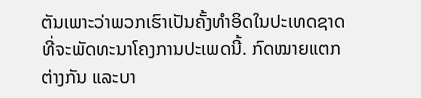ຕັນເພາະວ່າພວກເຮົາເປັນຄັ້ງທໍາອິດໃນປະເທດຊາດທີ່ຈະພັດທະນາໂຄງການປະເພດນີ້. ກົດໝາຍແຕກຕ່າງກັນ ແລະບາ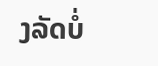ງລັດບໍ່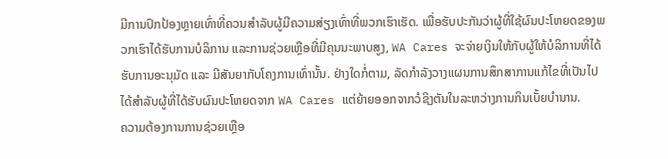ມີການປົກປ້ອງຫຼາຍເທົ່າທີ່ຄວນສຳລັບຜູ້ມີຄວາມສ່ຽງເທົ່າທີ່ພວກເຮົາເຮັດ. ເພື່ອຮັບປະກັນວ່າຜູ້ທີ່ໃຊ້ຜົນປະໂຫຍດຂອງພວກເຮົາໄດ້ຮັບການບໍລິການ ແລະການຊ່ວຍເຫຼືອທີ່ມີຄຸນນະພາບສູງ, WA Cares ຈະຈ່າຍເງິນໃຫ້ກັບຜູ້ໃຫ້ບໍລິການທີ່ໄດ້ຮັບການອະນຸມັດ ແລະ ມີສັນຍາກັບໂຄງການເທົ່ານັ້ນ. ຢ່າງໃດກໍ່ຕາມ, ລັດກໍາລັງວາງແຜນການສຶກສາການແກ້ໄຂທີ່ເປັນໄປໄດ້ສໍາລັບຜູ້ທີ່ໄດ້ຮັບຜົນປະໂຫຍດຈາກ WA Cares ແຕ່ຍ້າຍອອກຈາກວໍຊິງຕັນໃນລະຫວ່າງການກິນເບັ້ຍບໍານານ.
ຄວາມຕ້ອງການການຊ່ວຍເຫຼືອ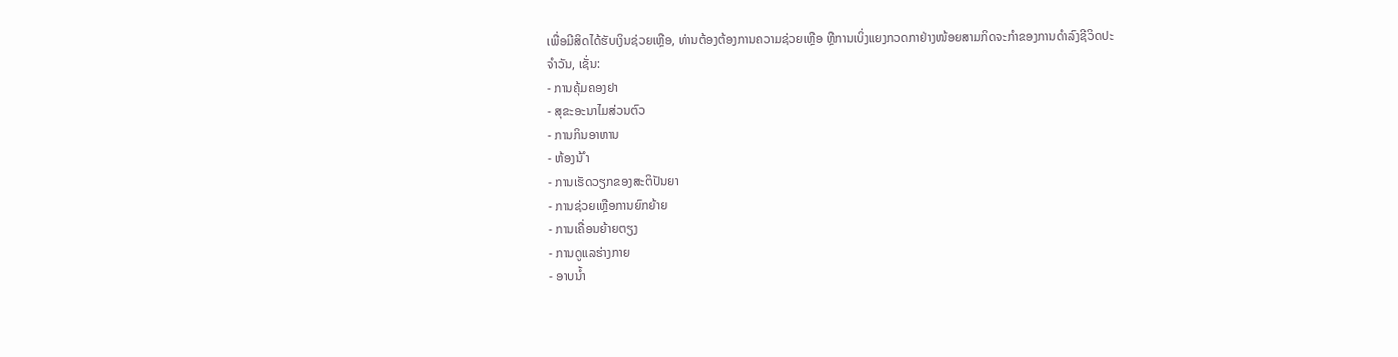ເພື່ອມີສິດໄດ້ຮັບເງິນຊ່ວຍເຫຼືອ, ທ່ານຕ້ອງຕ້ອງການຄວາມຊ່ວຍເຫຼືອ ຫຼືການເບິ່ງແຍງກວດກາຢ່າງໜ້ອຍສາມກິດຈະກຳຂອງການດຳລົງຊີວິດປະຈຳວັນ, ເຊັ່ນ:
- ການຄຸ້ມຄອງຢາ
- ສຸຂະອະນາໄມສ່ວນຕົວ
- ການກິນອາຫານ
- ຫ້ອງນ້ ຳ
- ການເຮັດວຽກຂອງສະຕິປັນຍາ
- ການຊ່ວຍເຫຼືອການຍົກຍ້າຍ
- ການເຄື່ອນຍ້າຍຕຽງ
- ການດູແລຮ່າງກາຍ
- ອາບນ້ຳ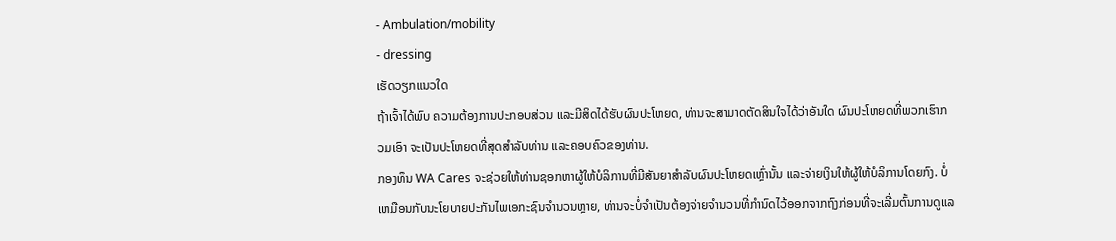- Ambulation/mobility
- dressing
ເຮັດວຽກແນວໃດ
ຖ້າເຈົ້າໄດ້ພົບ ຄວາມຕ້ອງການປະກອບສ່ວນ ແລະມີສິດໄດ້ຮັບຜົນປະໂຫຍດ, ທ່ານຈະສາມາດຕັດສິນໃຈໄດ້ວ່າອັນໃດ ຜົນປະໂຫຍດທີ່ພວກເຮົາກວມເອົາ ຈະເປັນປະໂຫຍດທີ່ສຸດສໍາລັບທ່ານ ແລະຄອບຄົວຂອງທ່ານ.
ກອງທຶນ WA Cares ຈະຊ່ວຍໃຫ້ທ່ານຊອກຫາຜູ້ໃຫ້ບໍລິການທີ່ມີສັນຍາສໍາລັບຜົນປະໂຫຍດເຫຼົ່ານັ້ນ ແລະຈ່າຍເງິນໃຫ້ຜູ້ໃຫ້ບໍລິການໂດຍກົງ. ບໍ່ເຫມືອນກັບນະໂຍບາຍປະກັນໄພເອກະຊົນຈໍານວນຫຼາຍ, ທ່ານຈະບໍ່ຈໍາເປັນຕ້ອງຈ່າຍຈໍານວນທີ່ກໍານົດໄວ້ອອກຈາກຖົງກ່ອນທີ່ຈະເລີ່ມຕົ້ນການດູແລ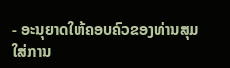- ອະນຸຍາດໃຫ້ຄອບຄົວຂອງທ່ານສຸມໃສ່ການ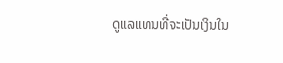ດູແລແທນທີ່ຈະເປັນເງິນໃນ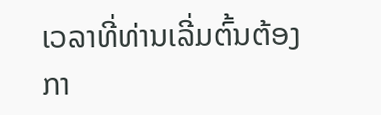ເວລາທີ່ທ່ານເລີ່ມຕົ້ນຕ້ອງກາ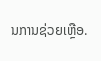ນການຊ່ວຍເຫຼືອ.